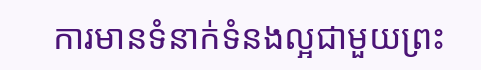ការមានទំនាក់ទំនងល្អជាមួយព្រះ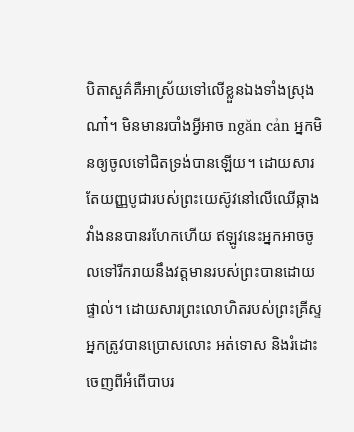បិតាសួគ៌គឺអាស្រ័យទៅលើខ្លួនឯងទាំងស្រុងណា៎។ មិនមានរបាំងអ្វីអាច ngăn cản អ្នកមិនឲ្យចូលទៅជិតទ្រង់បានឡើយ។ ដោយសារតែយញ្ញបូជារបស់ព្រះយេស៊ូវនៅលើឈើឆ្កាង វាំងននបានរហែកហើយ ឥឡូវនេះអ្នកអាចចូលទៅរីករាយនឹងវត្តមានរបស់ព្រះបានដោយផ្ទាល់។ ដោយសារព្រះលោហិតរបស់ព្រះគ្រីស្ទ អ្នកត្រូវបានប្រោសលោះ អត់ទោស និងរំដោះចេញពីអំពើបាបរ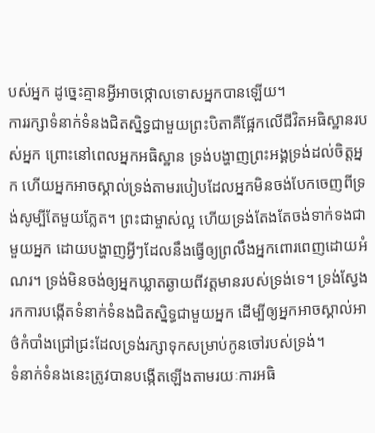បស់អ្នក ដូច្នេះគ្មានអ្វីអាចថ្កោលទោសអ្នកបានឡើយ។
ការរក្សាទំនាក់ទំនងជិតស្និទ្ធជាមួយព្រះបិតាគឺផ្អែកលើជីវិតអធិស្ឋានរបស់អ្នក ព្រោះនៅពេលអ្នកអធិស្ឋាន ទ្រង់បង្ហាញព្រះអង្គទ្រង់ដល់ចិត្តអ្នក ហើយអ្នកអាចស្គាល់ទ្រង់តាមរបៀបដែលអ្នកមិនចង់បែកចេញពីទ្រង់សូម្បីតែមួយភ្លែត។ ព្រះជាម្ចាស់ល្អ ហើយទ្រង់តែងតែចង់ទាក់ទងជាមួយអ្នក ដោយបង្ហាញអ្វីៗដែលនឹងធ្វើឲ្យព្រលឹងអ្នកពោរពេញដោយអំណរ។ ទ្រង់មិនចង់ឲ្យអ្នកឃ្លាតឆ្ងាយពីវត្តមានរបស់ទ្រង់ទេ។ ទ្រង់ស្វែងរកការបង្កើតទំនាក់ទំនងជិតស្និទ្ធជាមួយអ្នក ដើម្បីឲ្យអ្នកអាចស្គាល់អាថ៌កំបាំងជ្រៅជ្រះដែលទ្រង់រក្សាទុកសម្រាប់កូនចៅរបស់ទ្រង់។
ទំនាក់ទំនងនេះត្រូវបានបង្កើតឡើងតាមរយៈការអធិ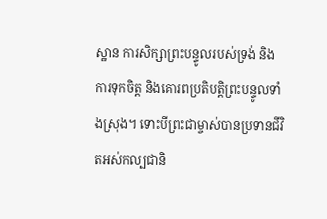ស្ឋាន ការសិក្សាព្រះបន្ទូលរបស់ទ្រង់ និងការទុកចិត្ត និងគោរពប្រតិបត្តិព្រះបន្ទូលទាំងស្រុង។ ទោះបីព្រះជាម្ចាស់បានប្រទានជីវិតអស់កល្បជានិ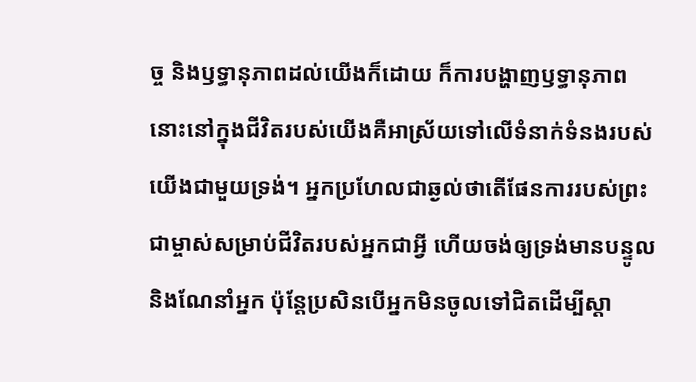ច្ច និងឫទ្ធានុភាពដល់យើងក៏ដោយ ក៏ការបង្ហាញឫទ្ធានុភាពនោះនៅក្នុងជីវិតរបស់យើងគឺអាស្រ័យទៅលើទំនាក់ទំនងរបស់យើងជាមួយទ្រង់។ អ្នកប្រហែលជាឆ្ងល់ថាតើផែនការរបស់ព្រះជាម្ចាស់សម្រាប់ជីវិតរបស់អ្នកជាអ្វី ហើយចង់ឲ្យទ្រង់មានបន្ទូល និងណែនាំអ្នក ប៉ុន្តែប្រសិនបើអ្នកមិនចូលទៅជិតដើម្បីស្តា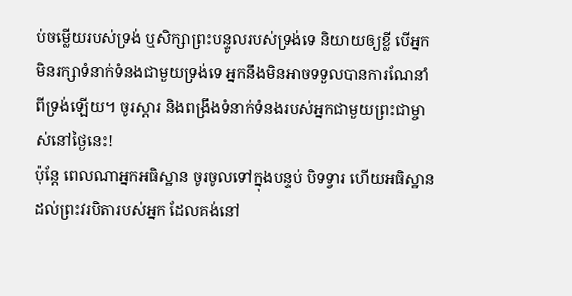ប់ចម្លើយរបស់ទ្រង់ ឬសិក្សាព្រះបន្ទូលរបស់ទ្រង់ទេ និយាយឲ្យខ្លី បើអ្នកមិនរក្សាទំនាក់ទំនងជាមួយទ្រង់ទេ អ្នកនឹងមិនអាចទទួលបានការណែនាំពីទ្រង់ឡើយ។ ចូរស្តារ និងពង្រឹងទំនាក់ទំនងរបស់អ្នកជាមួយព្រះជាម្ចាស់នៅថ្ងៃនេះ!
ប៉ុន្តែ ពេលណាអ្នកអធិស្ឋាន ចូរចូលទៅក្នុងបន្ទប់ បិទទ្វារ ហើយអធិស្ឋានដល់ព្រះវរបិតារបស់អ្នក ដែលគង់នៅ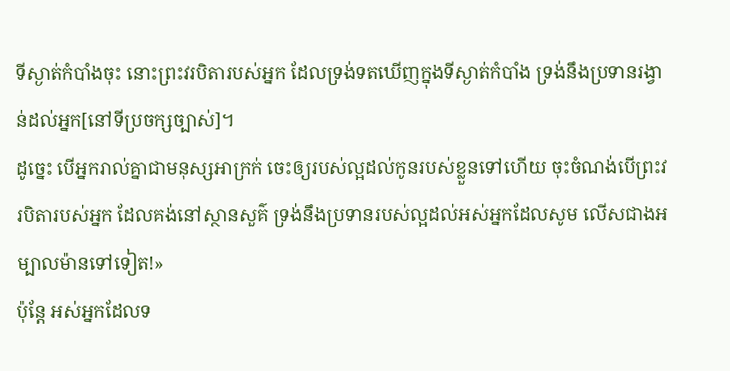ទីស្ងាត់កំបាំងចុះ នោះព្រះវរបិតារបស់អ្នក ដែលទ្រង់ទតឃើញក្នុងទីស្ងាត់កំបាំង ទ្រង់នឹងប្រទានរង្វាន់ដល់អ្នក[នៅទីប្រចក្សច្បាស់]។
ដូច្នេះ បើអ្នករាល់គ្នាជាមនុស្សអាក្រក់ ចេះឲ្យរបស់ល្អដល់កូនរបស់ខ្លួនទៅហើយ ចុះចំណង់បើព្រះវរបិតារបស់អ្នក ដែលគង់នៅស្ថានសួគ៌ ទ្រង់នឹងប្រទានរបស់ល្អដល់អស់អ្នកដែលសូម លើសជាងអម្បាលម៉ានទៅទៀត!»
ប៉ុន្តែ អស់អ្នកដែលទ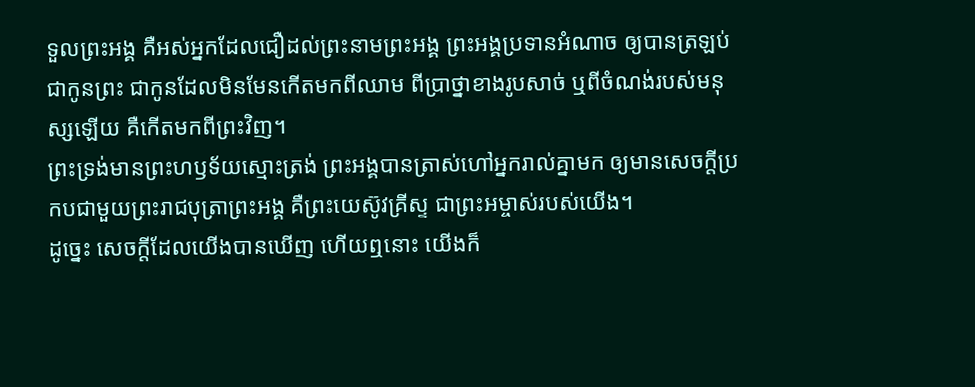ទួលព្រះអង្គ គឺអស់អ្នកដែលជឿដល់ព្រះនាមព្រះអង្គ ព្រះអង្គប្រទានអំណាច ឲ្យបានត្រឡប់ជាកូនព្រះ ជាកូនដែលមិនមែនកើតមកពីឈាម ពីប្រាថ្នាខាងរូបសាច់ ឬពីចំណង់របស់មនុស្សឡើយ គឺកើតមកពីព្រះវិញ។
ព្រះទ្រង់មានព្រះហឫទ័យស្មោះត្រង់ ព្រះអង្គបានត្រាស់ហៅអ្នករាល់គ្នាមក ឲ្យមានសេចក្ដីប្រកបជាមួយព្រះរាជបុត្រាព្រះអង្គ គឺព្រះយេស៊ូវគ្រីស្ទ ជាព្រះអម្ចាស់របស់យើង។
ដូច្នេះ សេចក្ដីដែលយើងបានឃើញ ហើយឮនោះ យើងក៏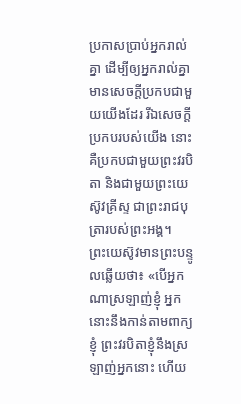ប្រកាសប្រាប់អ្នករាល់គ្នា ដើម្បីឲ្យអ្នករាល់គ្នាមានសេចក្ដីប្រកបជាមួយយើងដែរ រីឯសេចក្ដីប្រកបរបស់យើង នោះគឺប្រកបជាមួយព្រះវរបិតា និងជាមួយព្រះយេស៊ូវគ្រីស្ទ ជាព្រះរាជបុត្រារបស់ព្រះអង្គ។
ព្រះយេស៊ូវមានព្រះបន្ទូលឆ្លើយថា៖ «បើអ្នកណាស្រឡាញ់ខ្ញុំ អ្នកនោះនឹងកាន់តាមពាក្យខ្ញុំ ព្រះវរបិតាខ្ញុំនឹងស្រឡាញ់អ្នកនោះ ហើយ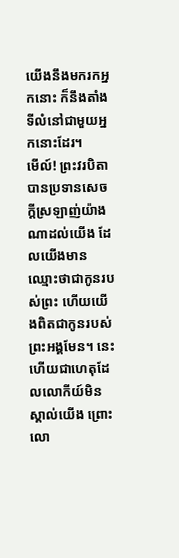យើងនឹងមករកអ្នកនោះ ក៏នឹងតាំងទីលំនៅជាមួយអ្នកនោះដែរ។
មើល៍! ព្រះវរបិតាបានប្រទានសេចក្ដីស្រឡាញ់យ៉ាងណាដល់យើង ដែលយើងមានឈ្មោះថាជាកូនរបស់ព្រះ ហើយយើងពិតជាកូនរបស់ព្រះអង្គមែន។ នេះហើយជាហេតុដែលលោកីយ៍មិនស្គាល់យើង ព្រោះលោ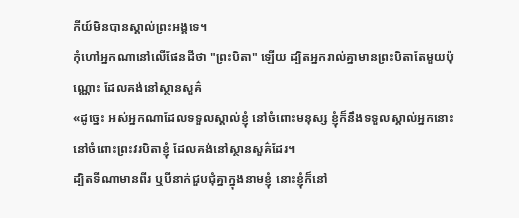កីយ៍មិនបានស្គាល់ព្រះអង្គទេ។
កុំហៅអ្នកណានៅលើផែនដីថា "ព្រះបិតា" ឡើយ ដ្បិតអ្នករាល់គ្នាមានព្រះបិតាតែមួយប៉ុណ្ណោះ ដែលគង់នៅស្ថានសួគ៌
«ដូច្នេះ អស់អ្នកណាដែលទទួលស្គាល់ខ្ញុំ នៅចំពោះមនុស្ស ខ្ញុំក៏នឹងទទួលស្គាល់អ្នកនោះ នៅចំពោះព្រះវរបិតាខ្ញុំ ដែលគង់នៅស្ថានសួគ៌ដែរ។
ដ្បិតទីណាមានពីរ ឬបីនាក់ជួបជុំគ្នាក្នុងនាមខ្ញុំ នោះខ្ញុំក៏នៅ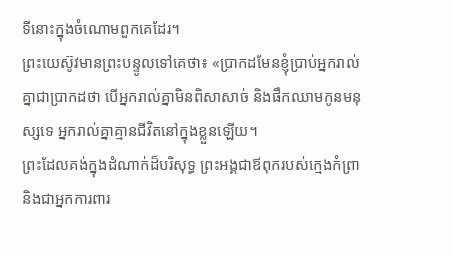ទីនោះក្នុងចំណោមពួកគេដែរ។
ព្រះយេស៊ូវមានព្រះបន្ទូលទៅគេថា៖ «ប្រាកដមែនខ្ញុំប្រាប់អ្នករាល់គ្នាជាប្រាកដថា បើអ្នករាល់គ្នាមិនពិសាសាច់ និងផឹកឈាមកូនមនុស្សទេ អ្នករាល់គ្នាគ្មានជីវិតនៅក្នុងខ្លួនឡើយ។
ព្រះដែលគង់ក្នុងដំណាក់ដ៏បរិសុទ្ធ ព្រះអង្គជាឪពុករបស់ក្មេងកំព្រា និងជាអ្នកការពារ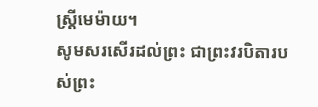ស្ត្រីមេម៉ាយ។
សូមសរសើរដល់ព្រះ ជាព្រះវរបិតារបស់ព្រះ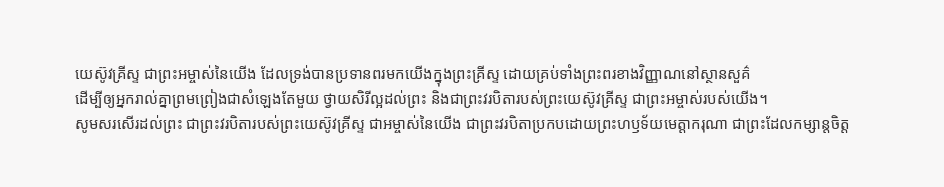យេស៊ូវគ្រីស្ទ ជាព្រះអម្ចាស់នៃយើង ដែលទ្រង់បានប្រទានពរមកយើងក្នុងព្រះគ្រីស្ទ ដោយគ្រប់ទាំងព្រះពរខាងវិញ្ញាណនៅស្ថានសួគ៌
ដើម្បីឲ្យអ្នករាល់គ្នាព្រមព្រៀងជាសំឡេងតែមួយ ថ្វាយសិរីល្អដល់ព្រះ និងជាព្រះវរបិតារបស់ព្រះយេស៊ូវគ្រីស្ទ ជាព្រះអម្ចាស់របស់យើង។
សូមសរសើរដល់ព្រះ ជាព្រះវរបិតារបស់ព្រះយេស៊ូវគ្រីស្ទ ជាអម្ចាស់នៃយើង ជាព្រះវរបិតាប្រកបដោយព្រះហឫទ័យមេត្ដាករុណា ជាព្រះដែលកម្សាន្តចិត្ត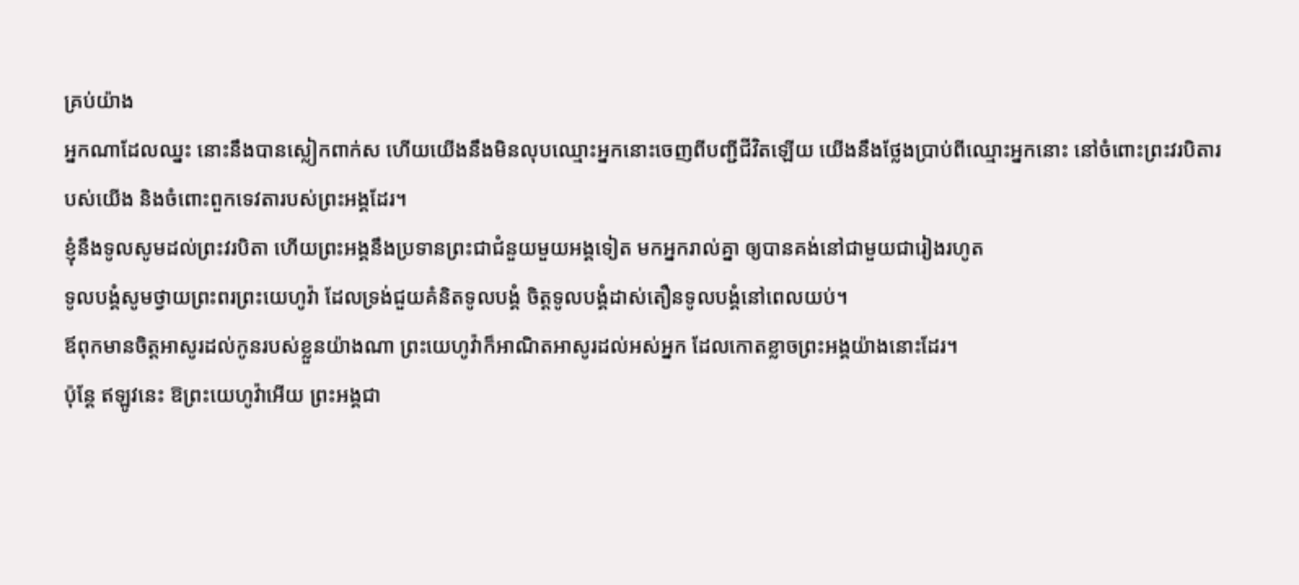គ្រប់យ៉ាង
អ្នកណាដែលឈ្នះ នោះនឹងបានស្លៀកពាក់ស ហើយយើងនឹងមិនលុបឈ្មោះអ្នកនោះចេញពីបញ្ជីជីវិតឡើយ យើងនឹងថ្លែងប្រាប់ពីឈ្មោះអ្នកនោះ នៅចំពោះព្រះវរបិតារបស់យើង និងចំពោះពួកទេវតារបស់ព្រះអង្គដែរ។
ខ្ញុំនឹងទូលសូមដល់ព្រះវរបិតា ហើយព្រះអង្គនឹងប្រទានព្រះជាជំនួយមួយអង្គទៀត មកអ្នករាល់គ្នា ឲ្យបានគង់នៅជាមួយជារៀងរហូត
ទូលបង្គំសូមថ្វាយព្រះពរព្រះយេហូវ៉ា ដែលទ្រង់ជួយគំនិតទូលបង្គំ ចិត្តទូលបង្គំដាស់តឿនទូលបង្គំនៅពេលយប់។
ឪពុកមានចិត្តអាសូរដល់កូនរបស់ខ្លួនយ៉ាងណា ព្រះយេហូវ៉ាក៏អាណិតអាសូរដល់អស់អ្នក ដែលកោតខ្លាចព្រះអង្គយ៉ាងនោះដែរ។
ប៉ុន្តែ ឥឡូវនេះ ឱព្រះយេហូវ៉ាអើយ ព្រះអង្គជា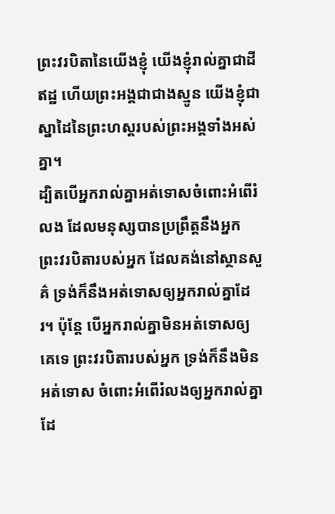ព្រះវរបិតានៃយើងខ្ញុំ យើងខ្ញុំរាល់គ្នាជាដីឥដ្ឋ ហើយព្រះអង្គជាជាងស្មូន យើងខ្ញុំជាស្នាដៃនៃព្រះហស្តរបស់ព្រះអង្គទាំងអស់គ្នា។
ដ្បិតបើអ្នករាល់គ្នាអត់ទោសចំពោះអំពើរំលង ដែលមនុស្សបានប្រព្រឹត្តនឹងអ្នក ព្រះវរបិតារបស់អ្នក ដែលគង់នៅស្ថានសួគ៌ ទ្រង់ក៏នឹងអត់ទោសឲ្យអ្នករាល់គ្នាដែរ។ ប៉ុន្តែ បើអ្នករាល់គ្នាមិនអត់ទោសឲ្យគេទេ ព្រះវរបិតារបស់អ្នក ទ្រង់ក៏នឹងមិនអត់ទោស ចំពោះអំពើរំលងឲ្យអ្នករាល់គ្នាដែ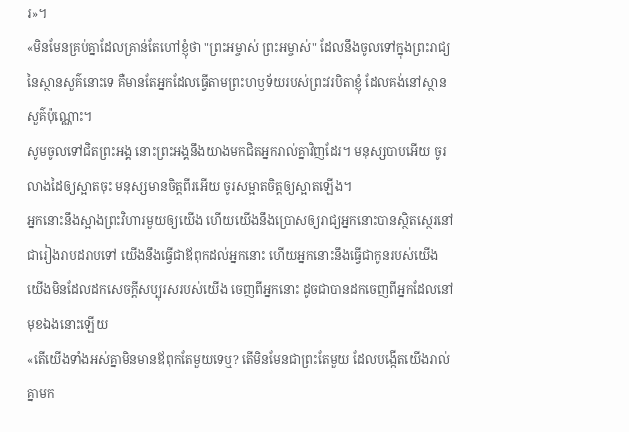រ»។
«មិនមែនគ្រប់គ្នាដែលគ្រាន់តែហៅខ្ញុំថា "ព្រះអម្ចាស់ ព្រះអម្ចាស់" ដែលនឹងចូលទៅក្នុងព្រះរាជ្យនៃស្ថានសួគ៌នោះទេ គឺមានតែអ្នកដែលធ្វើតាមព្រះហឫទ័យរបស់ព្រះវរបិតាខ្ញុំ ដែលគង់នៅស្ថានសួគ៌ប៉ុណ្ណោះ។
សូមចូលទៅជិតព្រះអង្គ នោះព្រះអង្គនឹងយាងមកជិតអ្នករាល់គ្នាវិញដែរ។ មនុស្សបាបអើយ ចូរលាងដៃឲ្យស្អាតចុះ មនុស្សមានចិត្តពីរអើយ ចូរសម្អាតចិត្តឲ្យស្អាតឡើង។
អ្នកនោះនឹងស្អាងព្រះវិហារមួយឲ្យយើង ហើយយើងនឹងប្រោសឲ្យរាជ្យអ្នកនោះបានស្ថិតស្ថេរនៅ ជារៀងរាបដរាបទៅ យើងនឹងធ្វើជាឪពុកដល់អ្នកនោះ ហើយអ្នកនោះនឹងធ្វើជាកូនរបស់យើង យើងមិនដែលដកសេចក្ដីសប្បុរសរបស់យើង ចេញពីអ្នកនោះ ដូចជាបានដកចេញពីអ្នកដែលនៅមុខឯងនោះឡើយ
«តើយើងទាំងអស់គ្នាមិនមានឪពុកតែមួយទេឬ? តើមិនមែនជាព្រះតែមួយ ដែលបង្កើតយើងរាល់គ្នាមក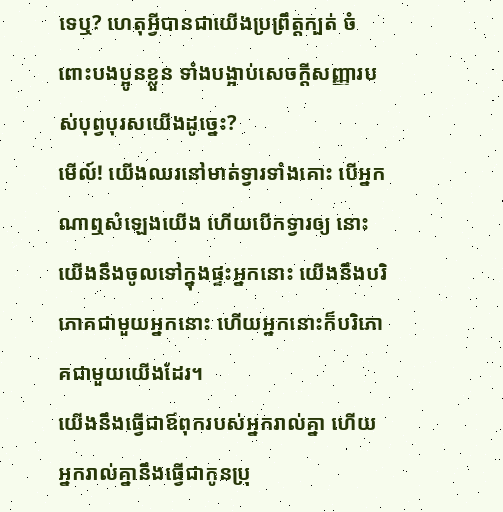ទេឬ? ហេតុអ្វីបានជាយើងប្រព្រឹត្តក្បត់ ចំពោះបងប្អូនខ្លួន ទាំងបង្អាប់សេចក្ដីសញ្ញារបស់បុព្វបុរសយើងដូច្នេះ?
មើល៍! យើងឈរនៅមាត់ទ្វារទាំងគោះ បើអ្នកណាឮសំឡេងយើង ហើយបើកទ្វារឲ្យ នោះយើងនឹងចូលទៅក្នុងផ្ទះអ្នកនោះ យើងនឹងបរិភោគជាមួយអ្នកនោះ ហើយអ្នកនោះក៏បរិភោគជាមួយយើងដែរ។
យើងនឹងធ្វើជាឪពុករបស់អ្នករាល់គ្នា ហើយអ្នករាល់គ្នានឹងធ្វើជាកូនប្រុ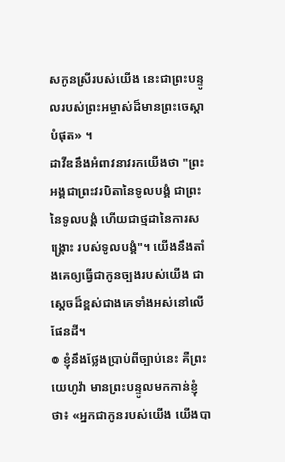សកូនស្រីរបស់យើង នេះជាព្រះបន្ទូលរបស់ព្រះអម្ចាស់ដ៏មានព្រះចេស្តាបំផុត» ។
ដាវីឌនឹងអំពាវនាវរកយើងថា "ព្រះអង្គជាព្រះវរបិតានៃទូលបង្គំ ជាព្រះនៃទូលបង្គំ ហើយជាថ្មដានៃការសង្គ្រោះ របស់ទូលបង្គំ"។ យើងនឹងតាំងគេឲ្យធ្វើជាកូនច្បងរបស់យើង ជាស្ដេចដ៏ខ្ពស់ជាងគេទាំងអស់នៅលើផែនដី។
៙ ខ្ញុំនឹងថ្លែងប្រាប់ពីច្បាប់នេះ គឺព្រះយេហូវ៉ា មានព្រះបន្ទូលមកកាន់ខ្ញុំថា៖ «អ្នកជាកូនរបស់យើង យើងបា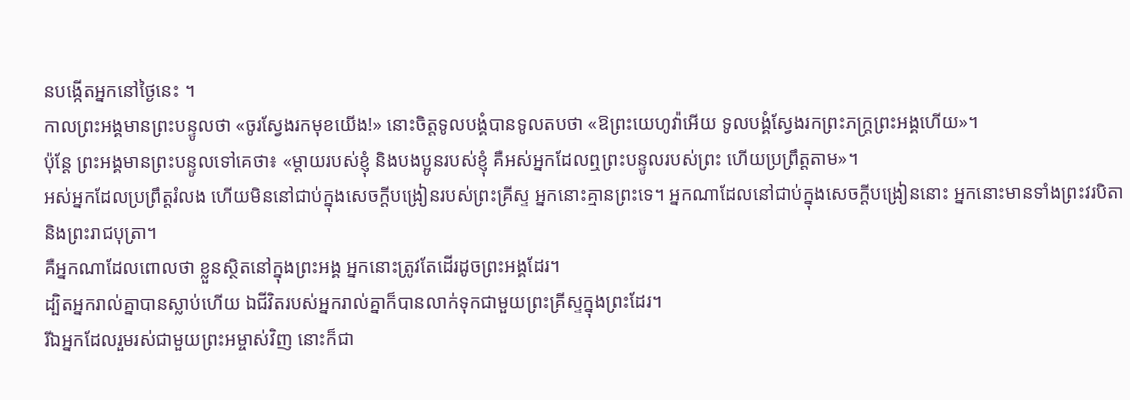នបង្កើតអ្នកនៅថ្ងៃនេះ ។
កាលព្រះអង្គមានព្រះបន្ទូលថា «ចូរស្វែងរកមុខយើង!» នោះចិត្តទូលបង្គំបានទូលតបថា «ឱព្រះយេហូវ៉ាអើយ ទូលបង្គំស្វែងរកព្រះភក្ត្រព្រះអង្គហើយ»។
ប៉ុន្ដែ ព្រះអង្គមានព្រះបន្ទូលទៅគេថា៖ «ម្តាយរបស់ខ្ញុំ និងបងប្អូនរបស់ខ្ញុំ គឺអស់អ្នកដែលឮព្រះបន្ទូលរបស់ព្រះ ហើយប្រព្រឹត្តតាម»។
អស់អ្នកដែលប្រព្រឹត្តរំលង ហើយមិននៅជាប់ក្នុងសេចក្ដីបង្រៀនរបស់ព្រះគ្រីស្ទ អ្នកនោះគ្មានព្រះទេ។ អ្នកណាដែលនៅជាប់ក្នុងសេចក្ដីបង្រៀននោះ អ្នកនោះមានទាំងព្រះវរបិតា និងព្រះរាជបុត្រា។
គឺអ្នកណាដែលពោលថា ខ្លួនស្ថិតនៅក្នុងព្រះអង្គ អ្នកនោះត្រូវតែដើរដូចព្រះអង្គដែរ។
ដ្បិតអ្នករាល់គ្នាបានស្លាប់ហើយ ឯជីវិតរបស់អ្នករាល់គ្នាក៏បានលាក់ទុកជាមួយព្រះគ្រីស្ទក្នុងព្រះដែរ។
រីឯអ្នកដែលរួមរស់ជាមួយព្រះអម្ចាស់វិញ នោះក៏ជា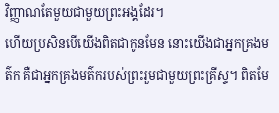វិញ្ញាណតែមួយជាមួយព្រះអង្គដែរ។
ហើយប្រសិនបើយើងពិតជាកូនមែន នោះយើងជាអ្នកគ្រងមត៌ក គឺជាអ្នកគ្រងមត៌ករបស់ព្រះរួមជាមួយព្រះគ្រីស្ទ។ ពិតមែ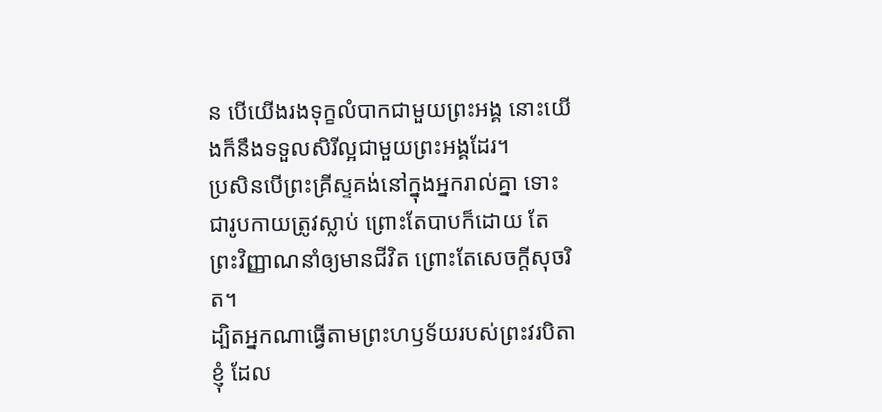ន បើយើងរងទុក្ខលំបាកជាមួយព្រះអង្គ នោះយើងក៏នឹងទទួលសិរីល្អជាមួយព្រះអង្គដែរ។
ប្រសិនបើព្រះគ្រីស្ទគង់នៅក្នុងអ្នករាល់គ្នា ទោះជារូបកាយត្រូវស្លាប់ ព្រោះតែបាបក៏ដោយ តែព្រះវិញ្ញាណនាំឲ្យមានជីវិត ព្រោះតែសេចក្តីសុចរិត។
ដ្បិតអ្នកណាធ្វើតាមព្រះហឫទ័យរបស់ព្រះវរបិតាខ្ញុំ ដែល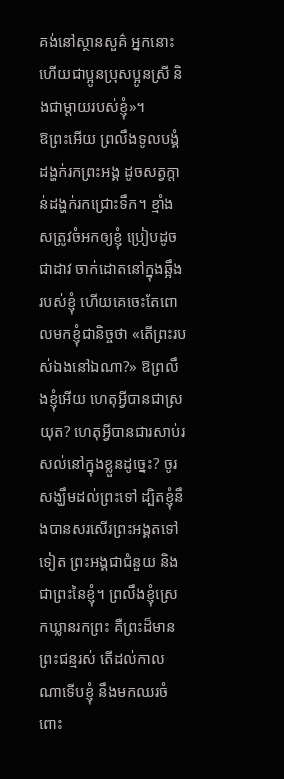គង់នៅស្ថានសួគ៌ អ្នកនោះហើយជាប្អូនប្រុសប្អូនស្រី និងជាម្តាយរបស់ខ្ញុំ»។
ឱព្រះអើយ ព្រលឹងទូលបង្គំដង្ហក់រកព្រះអង្គ ដូចសត្វក្តាន់ដង្ហក់រកជ្រោះទឹក។ ខ្មាំងសត្រូវចំអកឲ្យខ្ញុំ ប្រៀបដូចជាដាវ ចាក់ដោតនៅក្នុងឆ្អឹងរបស់ខ្ញុំ ហើយគេចេះតែពោលមកខ្ញុំជានិច្ចថា «តើព្រះរបស់ឯងនៅឯណា?» ឱព្រលឹងខ្ញុំអើយ ហេតុអ្វីបានជាស្រយុត? ហេតុអ្វីបានជារសាប់រសល់នៅក្នុងខ្លួនដូច្នេះ? ចូរសង្ឃឹមដល់ព្រះទៅ ដ្បិតខ្ញុំនឹងបានសរសើរព្រះអង្គតទៅទៀត ព្រះអង្គជាជំនួយ និងជាព្រះនៃខ្ញុំ។ ព្រលឹងខ្ញុំស្រេកឃ្លានរកព្រះ គឺព្រះដ៏មានព្រះជន្មរស់ តើដល់កាលណាទើបខ្ញុំ នឹងមកឈរចំពោះ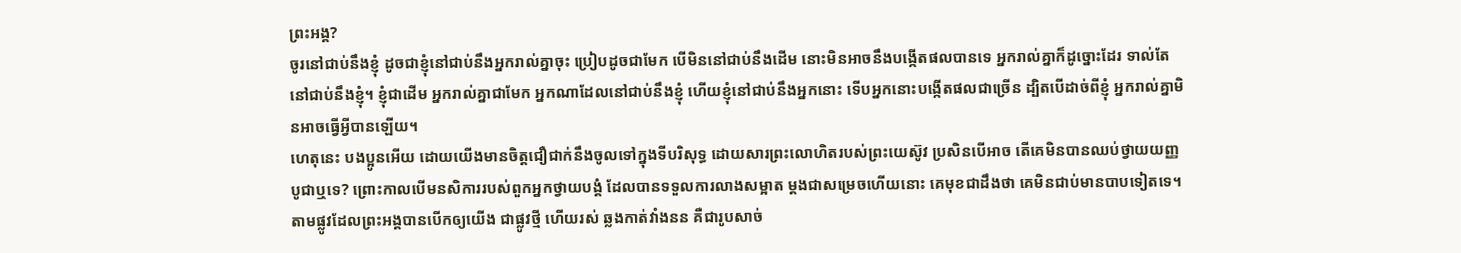ព្រះអង្គ?
ចូរនៅជាប់នឹងខ្ញុំ ដូចជាខ្ញុំនៅជាប់នឹងអ្នករាល់គ្នាចុះ ប្រៀបដូចជាមែក បើមិននៅជាប់នឹងដើម នោះមិនអាចនឹងបង្កើតផលបានទេ អ្នករាល់គ្នាក៏ដូច្នោះដែរ ទាល់តែនៅជាប់នឹងខ្ញុំ។ ខ្ញុំជាដើម អ្នករាល់គ្នាជាមែក អ្នកណាដែលនៅជាប់នឹងខ្ញុំ ហើយខ្ញុំនៅជាប់នឹងអ្នកនោះ ទើបអ្នកនោះបង្កើតផលជាច្រើន ដ្បិតបើដាច់ពីខ្ញុំ អ្នករាល់គ្នាមិនអាចធ្វើអ្វីបានឡើយ។
ហេតុនេះ បងប្អូនអើយ ដោយយើងមានចិត្តជឿជាក់នឹងចូលទៅក្នុងទីបរិសុទ្ធ ដោយសារព្រះលោហិតរបស់ព្រះយេស៊ូវ ប្រសិនបើអាច តើគេមិនបានឈប់ថ្វាយយញ្ញបូជាឬទេ? ព្រោះកាលបើមនសិការរបស់ពួកអ្នកថ្វាយបង្គំ ដែលបានទទួលការលាងសម្អាត ម្តងជាសម្រេចហើយនោះ គេមុខជាដឹងថា គេមិនជាប់មានបាបទៀតទេ។ តាមផ្លូវដែលព្រះអង្គបានបើកឲ្យយើង ជាផ្លូវថ្មី ហើយរស់ ឆ្លងកាត់វាំងនន គឺជារូបសាច់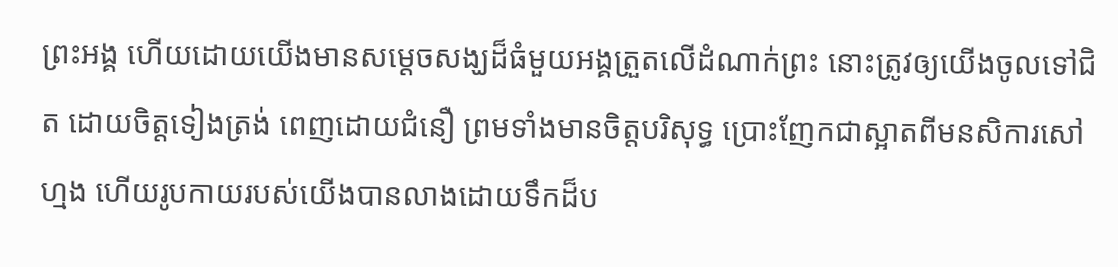ព្រះអង្គ ហើយដោយយើងមានសម្តេចសង្ឃដ៏ធំមួយអង្គត្រួតលើដំណាក់ព្រះ នោះត្រូវឲ្យយើងចូលទៅជិត ដោយចិត្តទៀងត្រង់ ពេញដោយជំនឿ ព្រមទាំងមានចិត្តបរិសុទ្ធ ប្រោះញែកជាស្អាតពីមនសិការសៅហ្មង ហើយរូបកាយរបស់យើងបានលាងដោយទឹកដ៏ប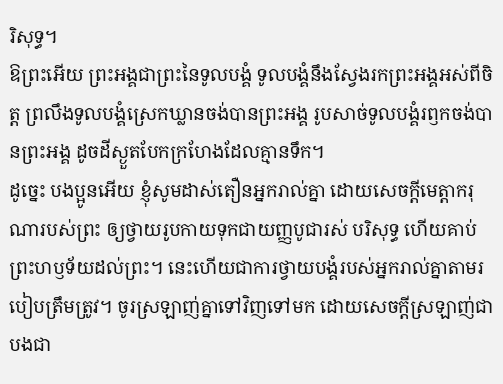រិសុទ្ធ។
ឱព្រះអើយ ព្រះអង្គជាព្រះនៃទូលបង្គំ ទូលបង្គំនឹងស្វែងរកព្រះអង្គអស់ពីចិត្ត ព្រលឹងទូលបង្គំស្រេកឃ្លានចង់បានព្រះអង្គ រូបសាច់ទូលបង្គំរឭកចង់បានព្រះអង្គ ដូចដីស្ងួតបែកក្រហែងដែលគ្មានទឹក។
ដូច្នេះ បងប្អូនអើយ ខ្ញុំសូមដាស់តឿនអ្នករាល់គ្នា ដោយសេចក្តីមេត្តាករុណារបស់ព្រះ ឲ្យថ្វាយរូបកាយទុកជាយញ្ញបូជារស់ បរិសុទ្ធ ហើយគាប់ព្រះហឫទ័យដល់ព្រះ។ នេះហើយជាការថ្វាយបង្គំរបស់អ្នករាល់គ្នាតាមរបៀបត្រឹមត្រូវ។ ចូរស្រឡាញ់គ្នាទៅវិញទៅមក ដោយសេចក្ដីស្រឡាញ់ជាបងជា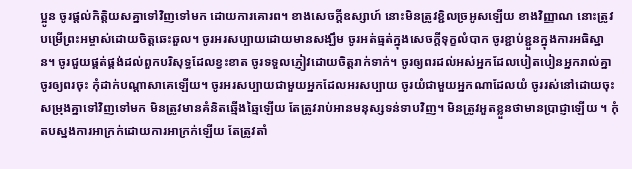ប្អូន ចូរផ្តល់កិត្តិយសគ្នាទៅវិញទៅមក ដោយការគោរព។ ខាងសេចក្ដីឧស្សាហ៍ នោះមិនត្រូវខ្ជិលច្រអូសឡើយ ខាងវិញ្ញាណ នោះត្រូវបម្រើព្រះអម្ចាស់ដោយចិត្តឆេះឆួល។ ចូរអរសប្បាយដោយមានសង្ឃឹម ចូរអត់ធ្មត់ក្នុងសេចក្តីទុក្ខលំបាក ចូរខ្ជាប់ខ្ជួនក្នុងការអធិស្ឋាន។ ចូរជួយផ្គត់ផ្គង់ដល់ពួកបរិសុទ្ធដែលខ្វះខាត ចូរទទួលភ្ញៀវដោយចិត្តរាក់ទាក់។ ចូរឲ្យពរដល់អស់អ្នកដែលបៀតបៀនអ្នករាល់គ្នា ចូរឲ្យពរចុះ កុំដាក់បណ្ដាសាគេឡើយ។ ចូរអរសប្បាយជាមួយអ្នកដែលអរសប្បាយ ចូរយំជាមួយអ្នកណាដែលយំ ចូររស់នៅដោយចុះសម្រុងគ្នាទៅវិញទៅមក មិនត្រូវមានគំនិតឆ្មើងឆ្មៃឡើយ តែត្រូវរាប់អានមនុស្សទន់ទាបវិញ។ មិនត្រូវអួតខ្លួនថាមានប្រាជ្ញាឡើយ ។ កុំតបស្នងការអាក្រក់ដោយការអាក្រក់ឡើយ តែត្រូវតាំ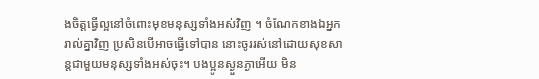ងចិត្តធ្វើល្អនៅចំពោះមុខមនុស្សទាំងអស់វិញ ។ ចំណែកខាងឯអ្នករាល់គ្នាវិញ ប្រសិនបើអាចធ្វើទៅបាន នោះចូររស់នៅដោយសុខសាន្តជាមួយមនុស្សទាំងអស់ចុះ។ បងប្អូនស្ងួនភ្ងាអើយ មិន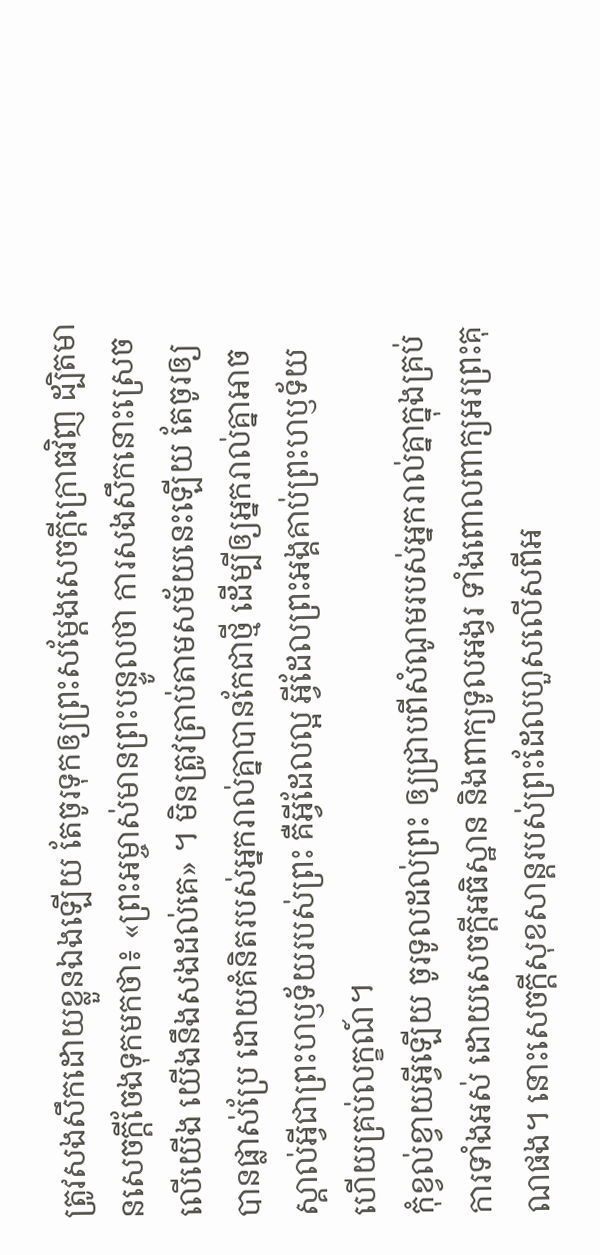ត្រូវសងសឹកដោយខ្លួនឯងឡើយ តែចូរទុកឲ្យព្រះសម្ដែងសេចក្ដីក្រោធវិញ ដ្បិតមានសេចក្តីចែងទុកមកថា៖ «ព្រះអម្ចាស់មានព្រះបន្ទូលថា ការសងសឹកនោះស្រេចលើយើង យើងនឹងសងដល់គេ» ។ មិនត្រូវត្រាប់តាមសម័យនេះឡើយ តែចូរឲ្យបានផ្លាស់ប្រែ ដោយគំនិតរបស់អ្នករាល់គ្នាបានកែជាថ្មី ដើម្បីឲ្យអ្នករាល់គ្នាអាចស្គាល់អ្វីជាព្រះហឫទ័យរបស់ព្រះ គឺអ្វីដែលល្អ អ្វីដែលព្រះអង្គគាប់ព្រះហឫទ័យ ហើយគ្រប់លក្ខណ៍។
កុំខ្វល់ខ្វាយអ្វីឡើយ ចូរទូលដល់ព្រះ ឲ្យជ្រាបពីសំណូមរបស់អ្នករាល់គ្នាក្នុងគ្រប់ការទាំងអស់ ដោយសេចក្ដីអធិស្ឋាន និងពាក្យទូលអង្វរ ទាំងពោលពាក្យអរព្រះគុណផង។ នោះសេចក្ដីសុខសាន្តរបស់ព្រះដែលហួសលើសពីអ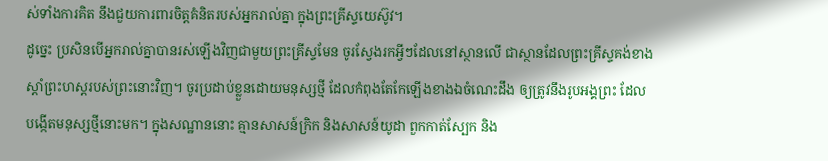ស់ទាំងការគិត នឹងជួយការពារចិត្តគំនិតរបស់អ្នករាល់គ្នា ក្នុងព្រះគ្រីស្ទយេស៊ូវ។
ដូច្នេះ ប្រសិនបើអ្នករាល់គ្នាបានរស់ឡើងវិញជាមួយព្រះគ្រីស្ទមែន ចូរស្វែងរកអ្វីៗដែលនៅស្ថានលើ ជាស្ថានដែលព្រះគ្រីស្ទគង់ខាងស្តាំព្រះហស្តរបស់ព្រះនោះវិញ។ ចូរប្រដាប់ខ្លួនដោយមនុស្សថ្មី ដែលកំពុងតែកែឡើងខាងឯចំណេះដឹង ឲ្យត្រូវនឹងរូបអង្គព្រះ ដែលបង្កើតមនុស្សថ្មីនោះមក។ ក្នុងសណ្ឋាននោះ គ្មានសាសន៍ក្រិក និងសាសន៍យូដា ពួកកាត់ស្បែក និង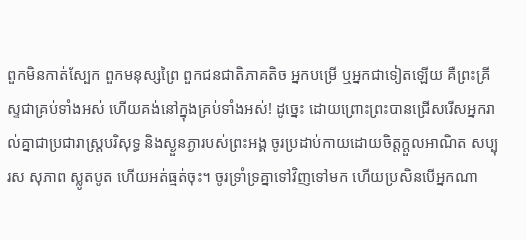ពួកមិនកាត់ស្បែក ពួកមនុស្សព្រៃ ពួកជនជាតិភាគតិច អ្នកបម្រើ ឬអ្នកជាទៀតឡើយ គឺព្រះគ្រីស្ទជាគ្រប់ទាំងអស់ ហើយគង់នៅក្នុងគ្រប់ទាំងអស់! ដូច្នេះ ដោយព្រោះព្រះបានជ្រើសរើសអ្នករាល់គ្នាជាប្រជារាស្រ្តបរិសុទ្ធ និងស្ងួនភ្ងារបស់ព្រះអង្គ ចូរប្រដាប់កាយដោយចិត្តក្តួលអាណិត សប្បុរស សុភាព ស្លូតបូត ហើយអត់ធ្មត់ចុះ។ ចូរទ្រាំទ្រគ្នាទៅវិញទៅមក ហើយប្រសិនបើអ្នកណា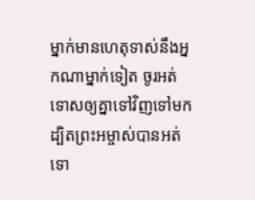ម្នាក់មានហេតុទាស់នឹងអ្នកណាម្នាក់ទៀត ចូរអត់ទោសឲ្យគ្នាទៅវិញទៅមក ដ្បិតព្រះអម្ចាស់បានអត់ទោ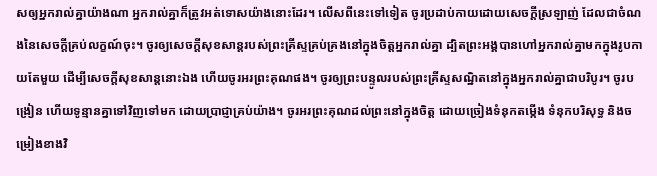សឲ្យអ្នករាល់គ្នាយ៉ាងណា អ្នករាល់គ្នាក៏ត្រូវអត់ទោសយ៉ាងនោះដែរ។ លើសពីនេះទៅទៀត ចូរប្រដាប់កាយដោយសេចក្តីស្រឡាញ់ ដែលជាចំណងនៃសេចក្តីគ្រប់លក្ខណ៍ចុះ។ ចូរឲ្យសេចក្តីសុខសាន្តរបស់ព្រះគ្រីស្ទគ្រប់គ្រងនៅក្នុងចិត្តអ្នករាល់គ្នា ដ្បិតព្រះអង្គបានហៅអ្នករាល់គ្នាមកក្នុងរូបកាយតែមួយ ដើម្បីសេចក្ដីសុខសាន្តនោះឯង ហើយចូរអរព្រះគុណផង។ ចូរឲ្យព្រះបន្ទូលរបស់ព្រះគ្រីស្ទសណ្ឋិតនៅក្នុងអ្នករាល់គ្នាជាបរិបូរ។ ចូរបង្រៀន ហើយទូន្មានគ្នាទៅវិញទៅមក ដោយប្រាជ្ញាគ្រប់យ៉ាង។ ចូរអរព្រះគុណដល់ព្រះនៅក្នុងចិត្ត ដោយច្រៀងទំនុកតម្កើង ទំនុកបរិសុទ្ធ និងចម្រៀងខាងវិ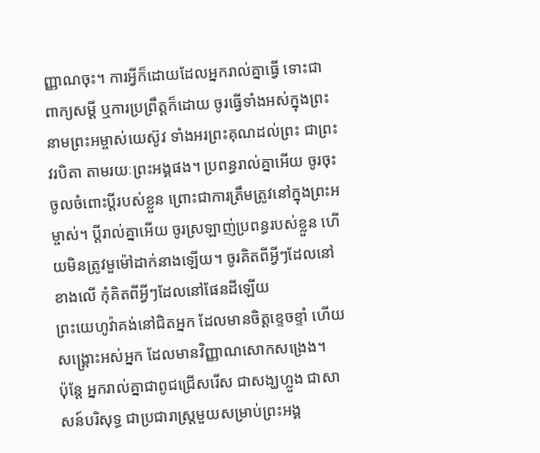ញ្ញាណចុះ។ ការអ្វីក៏ដោយដែលអ្នករាល់គ្នាធ្វើ ទោះជាពាក្យសម្ដី ឬការប្រព្រឹត្តក៏ដោយ ចូរធ្វើទាំងអស់ក្នុងព្រះនាមព្រះអម្ចាស់យេស៊ូវ ទាំងអរព្រះគុណដល់ព្រះ ជាព្រះវរបិតា តាមរយៈព្រះអង្គផង។ ប្រពន្ធរាល់គ្នាអើយ ចូរចុះចូលចំពោះប្តីរបស់ខ្លួន ព្រោះជាការត្រឹមត្រូវនៅក្នុងព្រះអម្ចាស់។ ប្ដីរាល់គ្នាអើយ ចូរស្រឡាញ់ប្រពន្ធរបស់ខ្លួន ហើយមិនត្រូវមួម៉ៅដាក់នាងឡើយ។ ចូរគិតពីអ្វីៗដែលនៅខាងលើ កុំគិតពីអ្វីៗដែលនៅផែនដីឡើយ
ព្រះយេហូវ៉ាគង់នៅជិតអ្នក ដែលមានចិត្តខ្ទេចខ្ទាំ ហើយសង្គ្រោះអស់អ្នក ដែលមានវិញ្ញាណសោកសង្រេង។
ប៉ុន្តែ អ្នករាល់គ្នាជាពូជជ្រើសរើស ជាសង្ឃហ្លួង ជាសាសន៍បរិសុទ្ធ ជាប្រជារាស្ត្រមួយសម្រាប់ព្រះអង្គ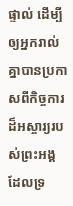ផ្ទាល់ ដើម្បីឲ្យអ្នករាល់គ្នាបានប្រកាសពីកិច្ចការដ៏អស្ចារ្យរបស់ព្រះអង្គ ដែលទ្រ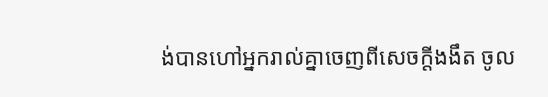ង់បានហៅអ្នករាល់គ្នាចេញពីសេចក្តីងងឹត ចូល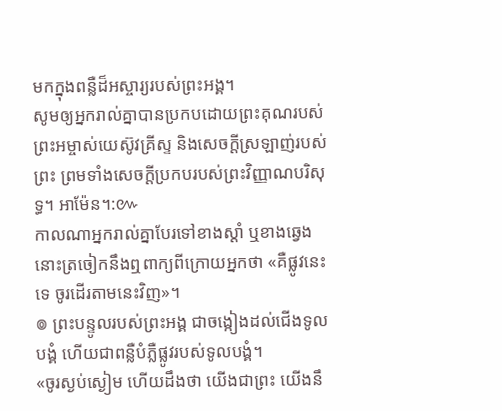មកក្នុងពន្លឺដ៏អស្ចារ្យរបស់ព្រះអង្គ។
សូមឲ្យអ្នករាល់គ្នាបានប្រកបដោយព្រះគុណរបស់ព្រះអម្ចាស់យេស៊ូវគ្រីស្ទ និងសេចក្តីស្រឡាញ់របស់ព្រះ ព្រមទាំងសេចក្តីប្រកបរបស់ព្រះវិញ្ញាណបរិសុទ្ធ។ អាម៉ែន។:៚
កាលណាអ្នករាល់គ្នាបែរទៅខាងស្តាំ ឬខាងឆ្វេង នោះត្រចៀកនឹងឮពាក្យពីក្រោយអ្នកថា «គឺផ្លូវនេះទេ ចូរដើរតាមនេះវិញ»។
៙ ព្រះបន្ទូលរបស់ព្រះអង្គ ជាចង្កៀងដល់ជើងទូលបង្គំ ហើយជាពន្លឺបំភ្លឺផ្លូវរបស់ទូលបង្គំ។
«ចូរស្ងប់ស្ងៀម ហើយដឹងថា យើងជាព្រះ យើងនឹ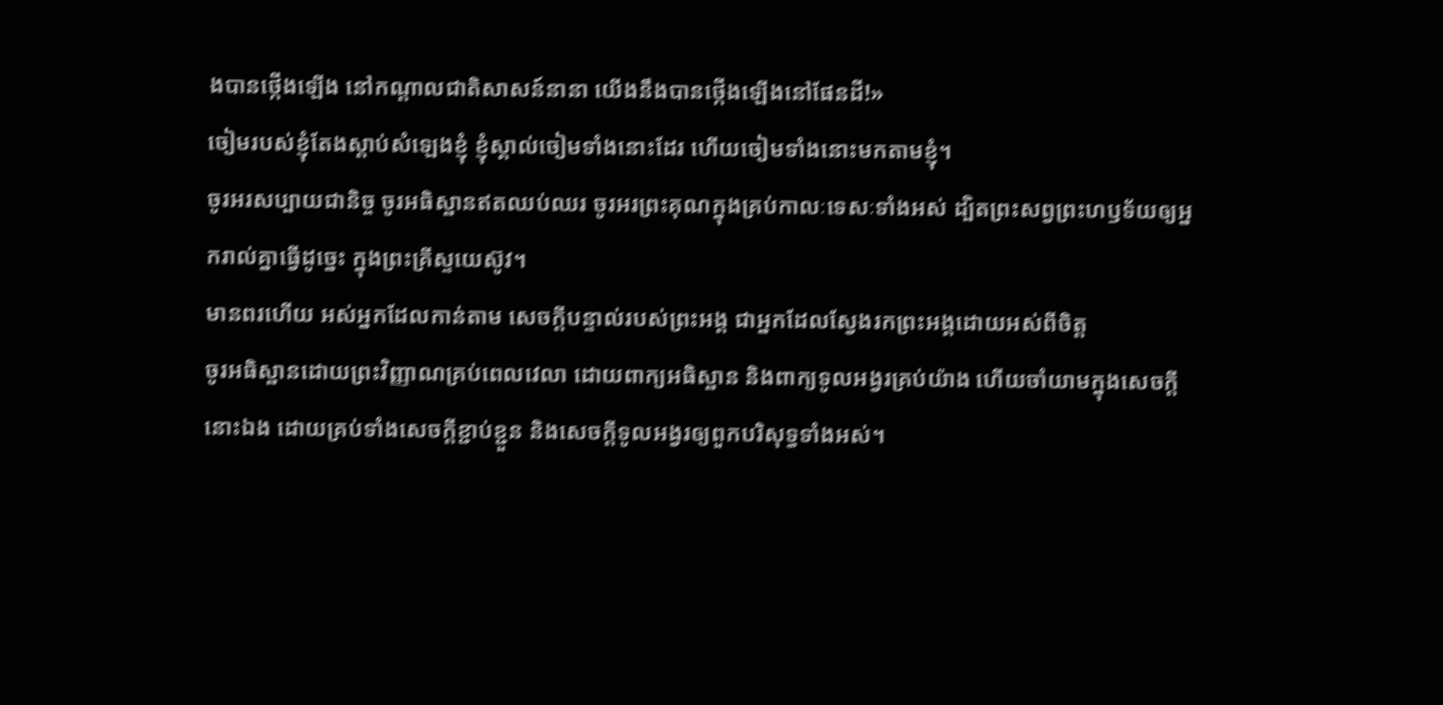ងបានថ្កើងឡើង នៅកណ្ដាលជាតិសាសន៍នានា យើងនឹងបានថ្កើងឡើងនៅផែនដី!»
ចៀមរបស់ខ្ញុំតែងស្តាប់សំឡេងខ្ញុំ ខ្ញុំស្គាល់ចៀមទាំងនោះដែរ ហើយចៀមទាំងនោះមកតាមខ្ញុំ។
ចូរអរសប្បាយជានិច្ច ចូរអធិស្ឋានឥតឈប់ឈរ ចូរអរព្រះគុណក្នុងគ្រប់កាលៈទេសៈទាំងអស់ ដ្បិតព្រះសព្វព្រះហឫទ័យឲ្យអ្នករាល់គ្នាធ្វើដូច្នេះ ក្នុងព្រះគ្រីស្ទយេស៊ូវ។
មានពរហើយ អស់អ្នកដែលកាន់តាម សេចក្ដីបន្ទាល់របស់ព្រះអង្គ ជាអ្នកដែលស្វែងរកព្រះអង្គដោយអស់ពីចិត្ត
ចូរអធិស្ឋានដោយព្រះវិញ្ញាណគ្រប់ពេលវេលា ដោយពាក្យអធិស្ឋាន និងពាក្យទូលអង្វរគ្រប់យ៉ាង ហើយចាំយាមក្នុងសេចក្តីនោះឯង ដោយគ្រប់ទាំងសេចក្តីខ្ជាប់ខ្ជួន និងសេចក្តីទូលអង្វរឲ្យពួកបរិសុទ្ធទាំងអស់។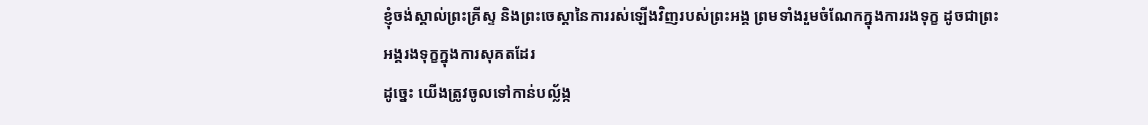ខ្ញុំចង់ស្គាល់ព្រះគ្រីស្ទ និងព្រះចេស្តានៃការរស់ឡើងវិញរបស់ព្រះអង្គ ព្រមទាំងរួមចំណែកក្នុងការរងទុក្ខ ដូចជាព្រះអង្គរងទុក្ខក្នុងការសុគតដែរ
ដូច្នេះ យើងត្រូវចូលទៅកាន់បល្ល័ង្ក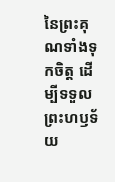នៃព្រះគុណទាំងទុកចិត្ត ដើម្បីទទួលព្រះហឫទ័យ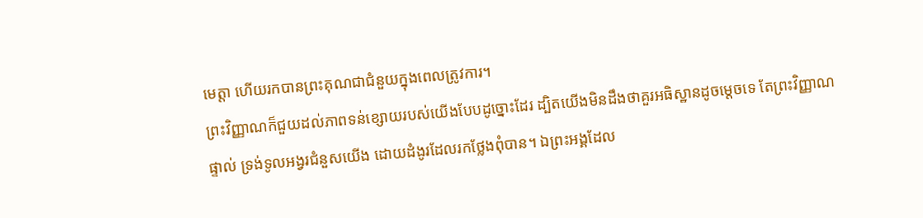មេត្តា ហើយរកបានព្រះគុណជាជំនួយក្នុងពេលត្រូវការ។
ព្រះវិញ្ញាណក៏ជួយដល់ភាពទន់ខ្សោយរបស់យើងបែបដូច្នោះដែរ ដ្បិតយើងមិនដឹងថាគួរអធិស្ឋានដូចម្តេចទេ តែព្រះវិញ្ញាណផ្ទាល់ ទ្រង់ទូលអង្វរជំនួសយើង ដោយដំងូរដែលរកថ្លែងពុំបាន។ ឯព្រះអង្គដែល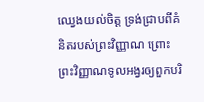ឈ្វេងយល់ចិត្ត ទ្រង់ជ្រាបពីគំនិតរបស់ព្រះវិញ្ញាណ ព្រោះព្រះវិញ្ញាណទូលអង្វរឲ្យពួកបរិ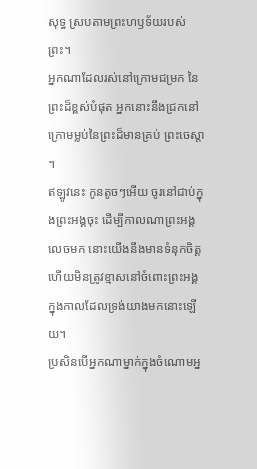សុទ្ធ ស្របតាមព្រះហឫទ័យរបស់ព្រះ។
អ្នកណាដែលរស់នៅក្រោមជម្រក នៃព្រះដ៏ខ្ពស់បំផុត អ្នកនោះនឹងជ្រកនៅក្រោមម្លប់នៃព្រះដ៏មានគ្រប់ ព្រះចេស្តា ។
ឥឡូវនេះ កូនតូចៗអើយ ចូរនៅជាប់ក្នុងព្រះអង្គចុះ ដើម្បីកាលណាព្រះអង្គលេចមក នោះយើងនឹងមានទំនុកចិត្ត ហើយមិនត្រូវខ្មាសនៅចំពោះព្រះអង្គ ក្នុងកាលដែលទ្រង់យាងមកនោះឡើយ។
ប្រសិនបើអ្នកណាម្នាក់ក្នុងចំណោមអ្ន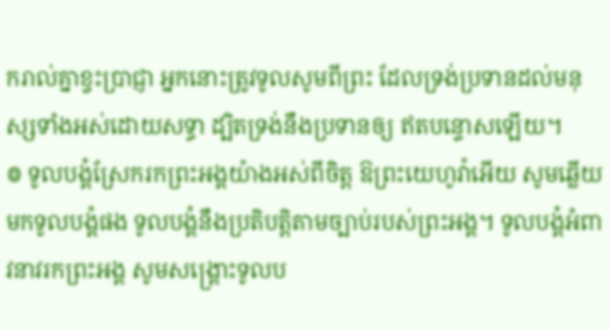ករាល់គ្នាខ្វះប្រាជ្ញា អ្នកនោះត្រូវទូលសូមពីព្រះ ដែលទ្រង់ប្រទានដល់មនុស្សទាំងអស់ដោយសទ្ធា ដ្បិតទ្រង់នឹងប្រទានឲ្យ ឥតបន្ទោសឡើយ។
៙ ទូលបង្គំស្រែករកព្រះអង្គយ៉ាងអស់ពីចិត្ត ឱព្រះយេហូវ៉ាអើយ សូមឆ្លើយមកទូលបង្គំផង ទូលបង្គំនឹងប្រតិបត្តិតាមច្បាប់របស់ព្រះអង្គ។ ទូលបង្គំអំពាវនាវរកព្រះអង្គ សូមសង្គ្រោះទូលប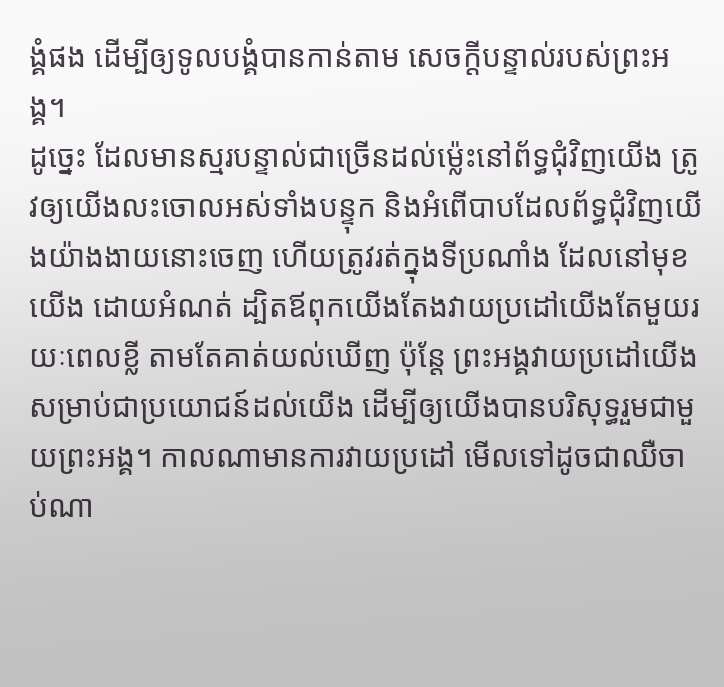ង្គំផង ដើម្បីឲ្យទូលបង្គំបានកាន់តាម សេចក្ដីបន្ទាល់របស់ព្រះអង្គ។
ដូច្នេះ ដែលមានស្មរបន្ទាល់ជាច្រើនដល់ម៉្លេះនៅព័ទ្ធជុំវិញយើង ត្រូវឲ្យយើងលះចោលអស់ទាំងបន្ទុក និងអំពើបាបដែលព័ទ្ធជុំវិញយើងយ៉ាងងាយនោះចេញ ហើយត្រូវរត់ក្នុងទីប្រណាំង ដែលនៅមុខយើង ដោយអំណត់ ដ្បិតឪពុកយើងតែងវាយប្រដៅយើងតែមួយរយៈពេលខ្លី តាមតែគាត់យល់ឃើញ ប៉ុន្តែ ព្រះអង្គវាយប្រដៅយើង សម្រាប់ជាប្រយោជន៍ដល់យើង ដើម្បីឲ្យយើងបានបរិសុទ្ធរួមជាមួយព្រះអង្គ។ កាលណាមានការវាយប្រដៅ មើលទៅដូចជាឈឺចាប់ណា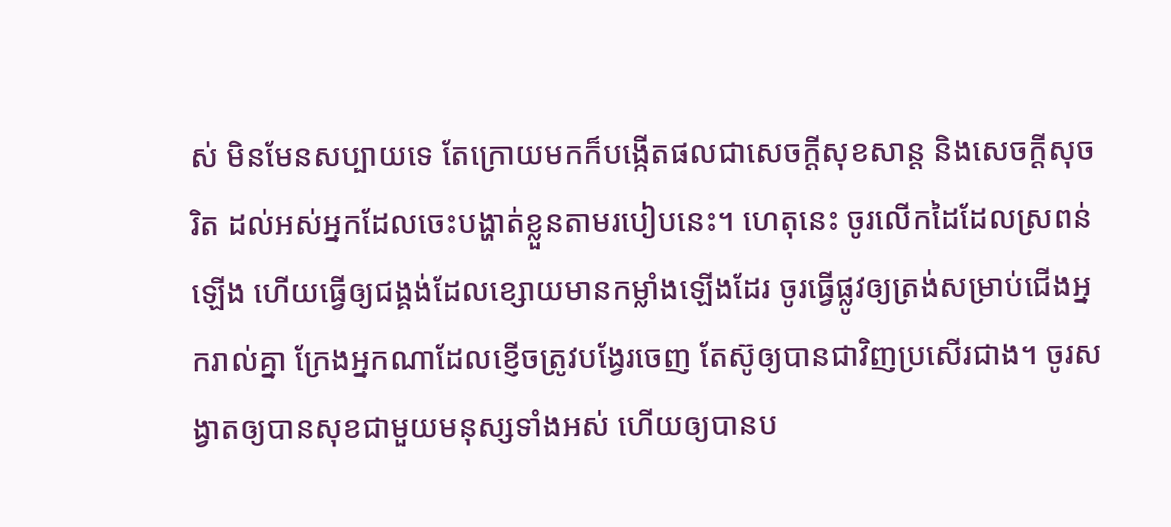ស់ មិនមែនសប្បាយទេ តែក្រោយមកក៏បង្កើតផលជាសេចក្ដីសុខសាន្ត និងសេចក្ដីសុចរិត ដល់អស់អ្នកដែលចេះបង្ហាត់ខ្លួនតាមរបៀបនេះ។ ហេតុនេះ ចូរលើកដៃដែលស្រពន់ឡើង ហើយធ្វើឲ្យជង្គង់ដែលខ្សោយមានកម្លាំងឡើងដែរ ចូរធ្វើផ្លូវឲ្យត្រង់សម្រាប់ជើងអ្នករាល់គ្នា ក្រែងអ្នកណាដែលខ្ញើចត្រូវបង្វែរចេញ តែស៊ូឲ្យបានជាវិញប្រសើរជាង។ ចូរសង្វាតឲ្យបានសុខជាមួយមនុស្សទាំងអស់ ហើយឲ្យបានប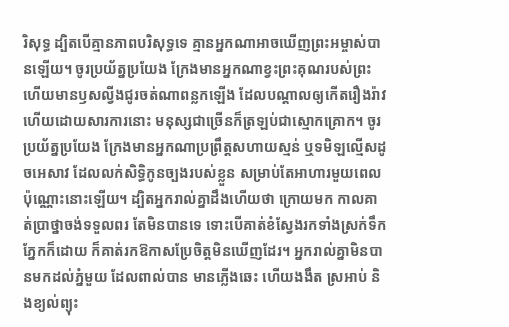រិសុទ្ធ ដ្បិតបើគ្មានភាពបរិសុទ្ធទេ គ្មានអ្នកណាអាចឃើញព្រះអម្ចាស់បានឡើយ។ ចូរប្រយ័ត្នប្រយែង ក្រែងមានអ្នកណាខ្វះព្រះគុណរបស់ព្រះ ហើយមានឫសល្វីងជូរចត់ណាពន្លកឡើង ដែលបណ្ដាលឲ្យកើតរឿងរ៉ាវ ហើយដោយសារការនោះ មនុស្សជាច្រើនក៏ត្រឡប់ជាស្មោកគ្រោក។ ចូរប្រយ័ត្នប្រយែង ក្រែងមានអ្នកណាប្រព្រឹត្តសហាយស្មន់ ឬទមិឡល្មើសដូចអេសាវ ដែលលក់សិទ្ធិកូនច្បងរបស់ខ្លួន សម្រាប់តែអាហារមួយពេលប៉ុណ្ណោះនោះឡើយ។ ដ្បិតអ្នករាល់គ្នាដឹងហើយថា ក្រោយមក កាលគាត់ប្រាថ្នាចង់ទទួលពរ តែមិនបានទេ ទោះបើគាត់ខំស្វែងរកទាំងស្រក់ទឹកភ្នែកក៏ដោយ ក៏គាត់រកឱកាសប្រែចិត្តមិនឃើញដែរ។ អ្នករាល់គ្នាមិនបានមកដល់ភ្នំមួយ ដែលពាល់បាន មានភ្លើងឆេះ ហើយងងឹត ស្រអាប់ និងខ្យល់ព្យុះ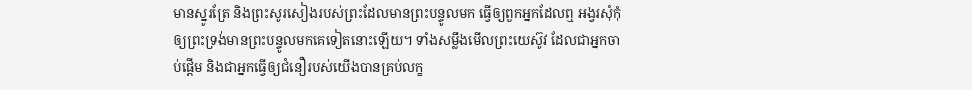មានស្នូរត្រែ និងព្រះសូរសៀងរបស់ព្រះដែលមានព្រះបន្ទូលមក ធ្វើឲ្យពួកអ្នកដែលឮ អង្វរសុំកុំឲ្យព្រះទ្រង់មានព្រះបន្ទូលមកគេទៀតនោះឡើយ។ ទាំងសម្លឹងមើលព្រះយេស៊ូវ ដែលជាអ្នកចាប់ផ្តើម និងជាអ្នកធ្វើឲ្យជំនឿរបស់យើងបានគ្រប់លក្ខ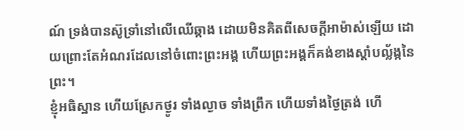ណ៍ ទ្រង់បានស៊ូទ្រាំនៅលើឈើឆ្កាង ដោយមិនគិតពីសេចក្ដីអាម៉ាស់ឡើយ ដោយព្រោះតែអំណរដែលនៅចំពោះព្រះអង្គ ហើយព្រះអង្គក៏គង់ខាងស្តាំបល្ល័ង្កនៃព្រះ។
ខ្ញុំអធិស្ឋាន ហើយស្រែកថ្ងូរ ទាំងល្ងាច ទាំងព្រឹក ហើយទាំងថ្ងៃត្រង់ ហើ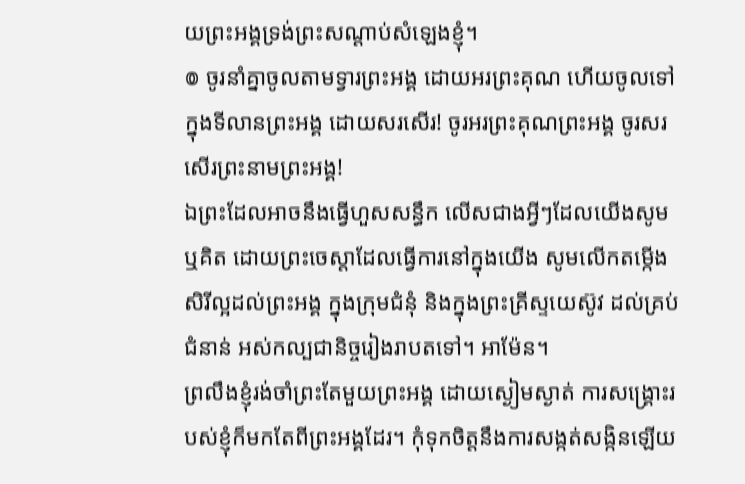យព្រះអង្គទ្រង់ព្រះសណ្ដាប់សំឡេងខ្ញុំ។
៙ ចូរនាំគ្នាចូលតាមទ្វារព្រះអង្គ ដោយអរព្រះគុណ ហើយចូលទៅក្នុងទីលានព្រះអង្គ ដោយសរសើរ! ចូរអរព្រះគុណព្រះអង្គ ចូរសរសើរព្រះនាមព្រះអង្គ!
ឯព្រះដែលអាចនឹងធ្វើហួសសន្ធឹក លើសជាងអ្វីៗដែលយើងសូម ឬគិត ដោយព្រះចេស្តាដែលធ្វើការនៅក្នុងយើង សូមលើកតម្កើងសិរីល្អដល់ព្រះអង្គ ក្នុងក្រុមជំនុំ និងក្នុងព្រះគ្រីស្ទយេស៊ូវ ដល់គ្រប់ជំនាន់ អស់កល្បជានិច្ចរៀងរាបតទៅ។ អាម៉ែន។
ព្រលឹងខ្ញុំរង់ចាំព្រះតែមួយព្រះអង្គ ដោយស្ងៀមស្ងាត់ ការសង្គ្រោះរបស់ខ្ញុំក៏មកតែពីព្រះអង្គដែរ។ កុំទុកចិត្តនឹងការសង្កត់សង្កិនឡើយ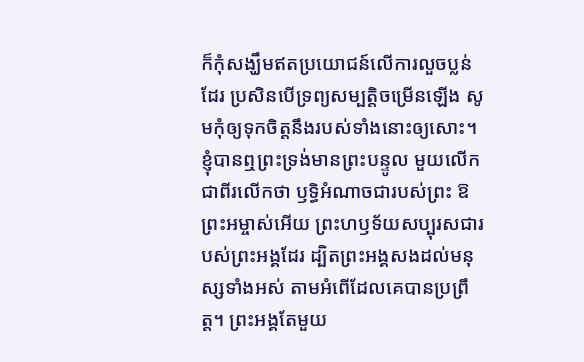ក៏កុំសង្ឃឹមឥតប្រយោជន៍លើការលួចប្លន់ដែរ ប្រសិនបើទ្រព្យសម្បត្តិចម្រើនឡើង សូមកុំឲ្យទុកចិត្តនឹងរបស់ទាំងនោះឲ្យសោះ។ ខ្ញុំបានឮព្រះទ្រង់មានព្រះបន្ទូល មួយលើកជាពីរលើកថា ឫទ្ធិអំណាចជារបស់ព្រះ ឱព្រះអម្ចាស់អើយ ព្រះហឫទ័យសប្បុរសជារបស់ព្រះអង្គដែរ ដ្បិតព្រះអង្គសងដល់មនុស្សទាំងអស់ តាមអំពើដែលគេបានប្រព្រឹត្ត។ ព្រះអង្គតែមួយ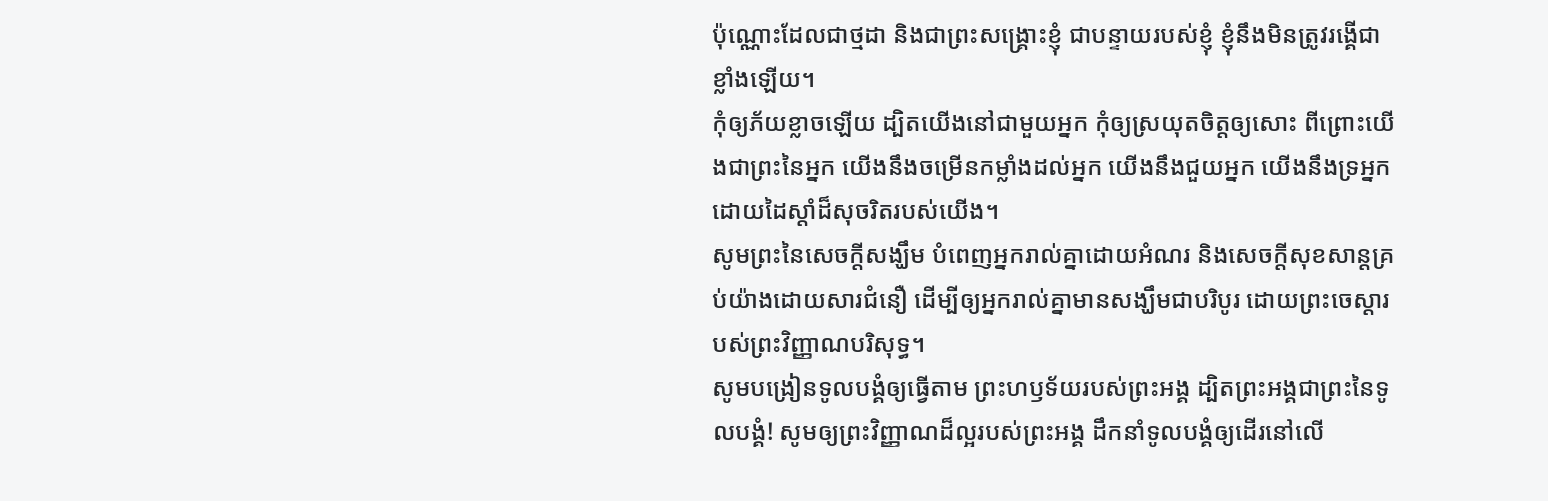ប៉ុណ្ណោះដែលជាថ្មដា និងជាព្រះសង្គ្រោះខ្ញុំ ជាបន្ទាយរបស់ខ្ញុំ ខ្ញុំនឹងមិនត្រូវរង្គើជាខ្លាំងឡើយ។
កុំឲ្យភ័យខ្លាចឡើយ ដ្បិតយើងនៅជាមួយអ្នក កុំឲ្យស្រយុតចិត្តឲ្យសោះ ពីព្រោះយើងជាព្រះនៃអ្នក យើងនឹងចម្រើនកម្លាំងដល់អ្នក យើងនឹងជួយអ្នក យើងនឹងទ្រអ្នក ដោយដៃស្តាំដ៏សុចរិតរបស់យើង។
សូមព្រះនៃសេចក្តីសង្ឃឹម បំពេញអ្នករាល់គ្នាដោយអំណរ និងសេចក្តីសុខសាន្តគ្រប់យ៉ាងដោយសារជំនឿ ដើម្បីឲ្យអ្នករាល់គ្នាមានសង្ឃឹមជាបរិបូរ ដោយព្រះចេស្តារបស់ព្រះវិញ្ញាណបរិសុទ្ធ។
សូមបង្រៀនទូលបង្គំឲ្យធ្វើតាម ព្រះហឫទ័យរបស់ព្រះអង្គ ដ្បិតព្រះអង្គជាព្រះនៃទូលបងំ្គ! សូមឲ្យព្រះវិញ្ញាណដ៏ល្អរបស់ព្រះអង្គ ដឹកនាំទូលបង្គំឲ្យដើរនៅលើ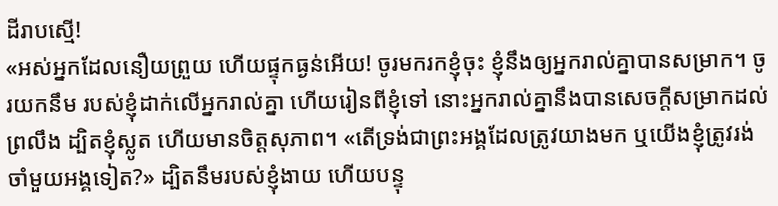ដីរាបស្មើ!
«អស់អ្នកដែលនឿយព្រួយ ហើយផ្ទុកធ្ងន់អើយ! ចូរមករកខ្ញុំចុះ ខ្ញុំនឹងឲ្យអ្នករាល់គ្នាបានសម្រាក។ ចូរយកនឹម របស់ខ្ញុំដាក់លើអ្នករាល់គ្នា ហើយរៀនពីខ្ញុំទៅ នោះអ្នករាល់គ្នានឹងបានសេចក្តីសម្រាកដល់ព្រលឹង ដ្បិតខ្ញុំស្លូត ហើយមានចិត្តសុភាព។ «តើទ្រង់ជាព្រះអង្គដែលត្រូវយាងមក ឬយើងខ្ញុំត្រូវរង់ចាំមួយអង្គទៀត?» ដ្បិតនឹមរបស់ខ្ញុំងាយ ហើយបន្ទុ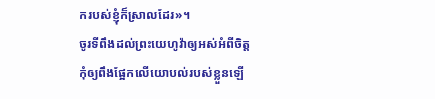ករបស់ខ្ញុំក៏ស្រាលដែរ»។
ចូរទីពឹងដល់ព្រះយេហូវ៉ាឲ្យអស់អំពីចិត្ត កុំឲ្យពឹងផ្អែកលើយោបល់របស់ខ្លួនឡើ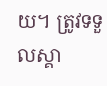យ។ ត្រូវទទួលស្គា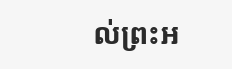ល់ព្រះអ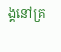ង្គនៅគ្រ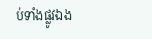ប់ទាំងផ្លូវឯង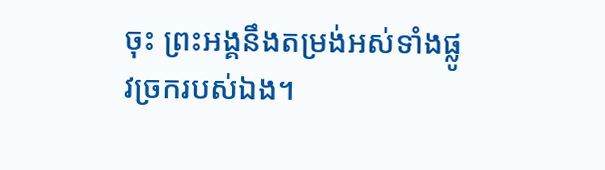ចុះ ព្រះអង្គនឹងតម្រង់អស់ទាំងផ្លូវច្រករបស់ឯង។